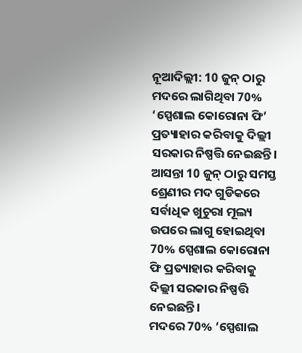ନୂଆଦିଲ୍ଲୀ: 10 ଜୁନ୍ ଠାରୁ ମଦରେ ଲାଗିଥିବା 70% ‘ସ୍ପେଶାଲ କୋରୋନା ଫି’ ପ୍ରତ୍ୟାହାର କରିବାକୁ ଦିଲ୍ଲୀ ସରକାର ନିଷ୍ପତ୍ତି ନେଇଛନ୍ତି। ଆସନ୍ତା 10 ଜୁନ୍ ଠାରୁ ସମସ୍ତ ଶ୍ରେଣୀର ମଦ ଗୁଡିକରେ ସର୍ବାଧିକ ଖୁଚୁରା ମୂଲ୍ୟ ଉପରେ ଲାଗୁ ହୋଇଥିବା 70% ସ୍ପେଶାଲ କୋରୋନା ଫି ପ୍ରତ୍ୟାହାର କରିବାକୁ ଦିଲ୍ଲୀ ସରକାର ନିଷ୍ପତ୍ତି ନେଇଛନ୍ତି।
ମଦରେ 70% ‘ସ୍ପେଶାଲ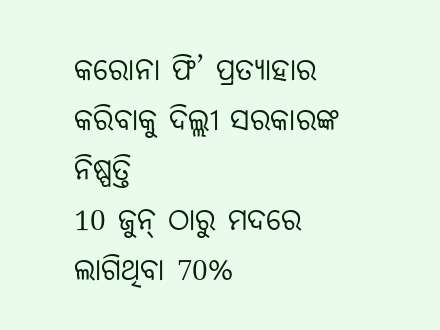କରୋନା ଫି’ ପ୍ରତ୍ୟାହାର କରିବାକୁ ଦିଲ୍ଲୀ ସରକାରଙ୍କ ନିଷ୍ପତ୍ତି
10 ଜୁନ୍ ଠାରୁ ମଦରେ ଲାଗିଥିବା 70%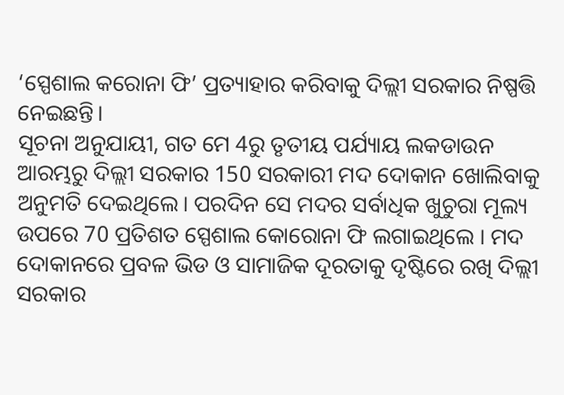‘ସ୍ପେଶାଲ କରୋନା ଫି’ ପ୍ରତ୍ୟାହାର କରିବାକୁ ଦିଲ୍ଲୀ ସରକାର ନିଷ୍ପତ୍ତି ନେଇଛନ୍ତି।
ସୂଚନା ଅନୁଯାୟୀ, ଗତ ମେ 4ରୁ ତୃତୀୟ ପର୍ଯ୍ୟାୟ ଲକଡାଉନ ଆରମ୍ଭରୁ ଦିଲ୍ଲୀ ସରକାର 150 ସରକାରୀ ମଦ ଦୋକାନ ଖୋଲିବାକୁ ଅନୁମତି ଦେଇଥିଲେ। ପରଦିନ ସେ ମଦର ସର୍ବାଧିକ ଖୁଚୁରା ମୂଲ୍ୟ ଉପରେ 70 ପ୍ରତିଶତ ସ୍ପେଶାଲ କୋରୋନା ଫି ଲଗାଇଥିଲେ । ମଦ ଦୋକାନରେ ପ୍ରବଳ ଭିଡ ଓ ସାମାଜିକ ଦୂରତାକୁ ଦୃଷ୍ଟିରେ ରଖି ଦିଲ୍ଲୀ ସରକାର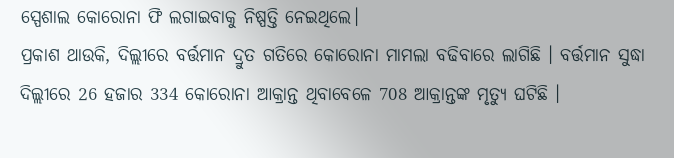ସ୍ପେଶାଲ କୋରୋନା ଫି ଲଗାଇବାକୁ ନିଷ୍ପତ୍ତି ନେଇଥିଲେ।
ପ୍ରକାଶ ଥାଉକି, ଦିଲ୍ଲୀରେ ବର୍ତ୍ତମାନ ଦ୍ରୁତ ଗତିରେ କୋରୋନା ମାମଲା ବଢିବାରେ ଲାଗିଛି । ବର୍ତ୍ତମାନ ସୁଦ୍ଧା ଦିଲ୍ଲୀରେ 26 ହଜାର 334 କୋରୋନା ଆକ୍ରାନ୍ତ ଥିବାବେଳେ 708 ଆକ୍ରାନ୍ତଙ୍କ ମୃତ୍ୟୁ ଘଟିଛି ।